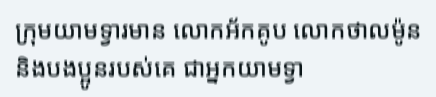ក្រុមយាមទ្វារមាន លោកអ័កគូប លោកថាលម៉ូន និងបងប្អូនរបស់គេ ជាអ្នកយាមទ្វា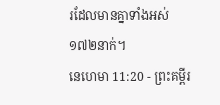រដែលមានគ្នាទាំងអស់ ១៧២នាក់។
នេហេមា 11:20 - ព្រះគម្ពីរ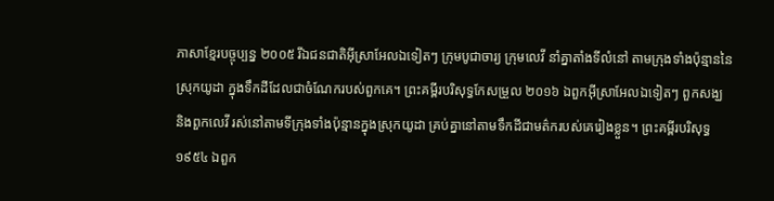ភាសាខ្មែរបច្ចុប្បន្ន ២០០៥ រីឯជនជាតិអ៊ីស្រាអែលឯទៀតៗ ក្រុមបូជាចារ្យ ក្រុមលេវី នាំគ្នាតាំងទីលំនៅ តាមក្រុងទាំងប៉ុន្មាននៃស្រុកយូដា ក្នុងទឹកដីដែលជាចំណែករបស់ពួកគេ។ ព្រះគម្ពីរបរិសុទ្ធកែសម្រួល ២០១៦ ឯពួកអ៊ីស្រាអែលឯទៀតៗ ពួកសង្ឃ និងពួកលេវី រស់នៅតាមទីក្រុងទាំងប៉ុន្មានក្នុងស្រុកយូដា គ្រប់គ្នានៅតាមទឹកដីជាមត៌ករបស់គេរៀងខ្លួន។ ព្រះគម្ពីរបរិសុទ្ធ ១៩៥៤ ឯពួក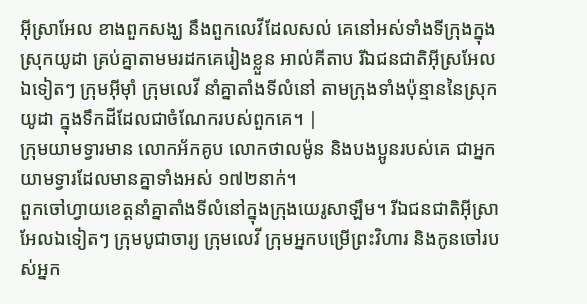អ៊ីស្រាអែល ខាងពួកសង្ឃ នឹងពួកលេវីដែលសល់ គេនៅអស់ទាំងទីក្រុងក្នុងស្រុកយូដា គ្រប់គ្នាតាមមរដកគេរៀងខ្លួន អាល់គីតាប រីឯជនជាតិអ៊ីស្រអែលឯទៀតៗ ក្រុមអ៊ីមុាំ ក្រុមលេវី នាំគ្នាតាំងទីលំនៅ តាមក្រុងទាំងប៉ុន្មាននៃស្រុកយូដា ក្នុងទឹកដីដែលជាចំណែករបស់ពួកគេ។ |
ក្រុមយាមទ្វារមាន លោកអ័កគូប លោកថាលម៉ូន និងបងប្អូនរបស់គេ ជាអ្នកយាមទ្វារដែលមានគ្នាទាំងអស់ ១៧២នាក់។
ពួកចៅហ្វាយខេត្តនាំគ្នាតាំងទីលំនៅក្នុងក្រុងយេរូសាឡឹម។ រីឯជនជាតិអ៊ីស្រាអែលឯទៀតៗ ក្រុមបូជាចារ្យ ក្រុមលេវី ក្រុមអ្នកបម្រើព្រះវិហារ និងកូនចៅរបស់អ្នក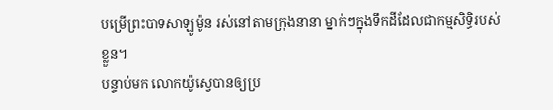បម្រើព្រះបាទសាឡូម៉ូន រស់នៅតាមក្រុងនានា ម្នាក់ៗក្នុងទឹកដីដែលជាកម្មសិទ្ធិរបស់ខ្លួន។
បន្ទាប់មក លោកយ៉ូស្វេបានឲ្យប្រ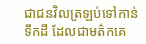ជាជនវិលត្រឡប់ទៅកាន់ទឹកដី ដែលជាមត៌កគេ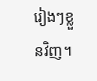រៀងៗខ្លួនវិញ។